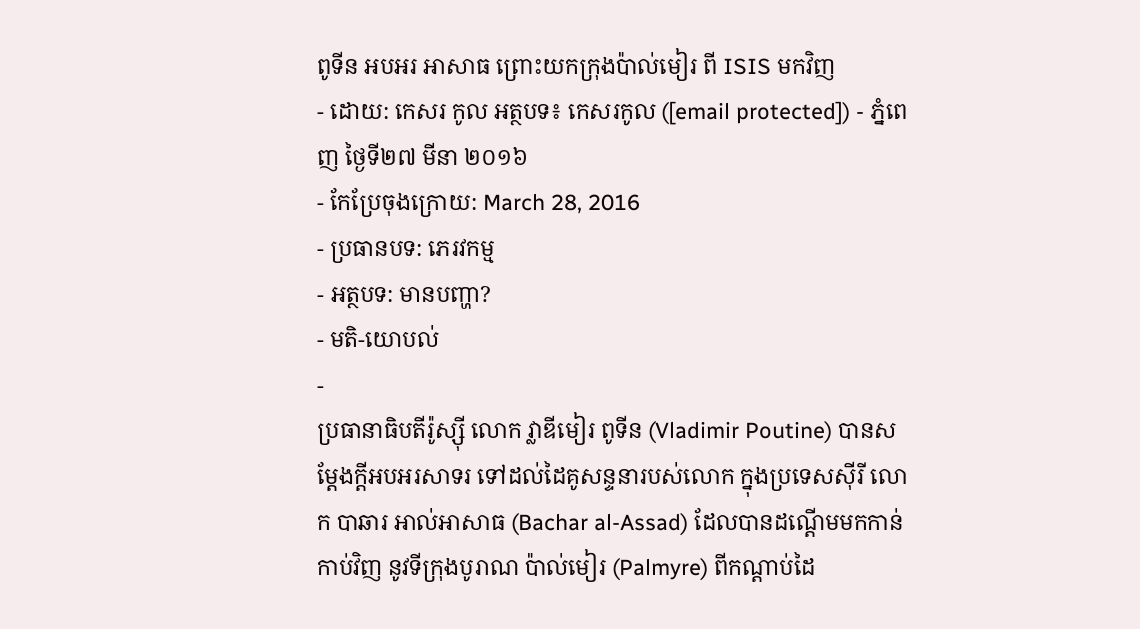ពូទីន អបអរ អាសាធ ព្រោះយកក្រុងប៉ាល់មៀរ ពី ISIS មកវិញ
- ដោយ: កេសរ កូល អត្ថបទ៖ កេសរកូល ([email protected]) - ភ្នំពេញ ថ្ងៃទី២៧ មីនា ២០១៦
- កែប្រែចុងក្រោយ: March 28, 2016
- ប្រធានបទ: ភេរវកម្ម
- អត្ថបទ: មានបញ្ហា?
- មតិ-យោបល់
-
ប្រធានាធិបតីរ៉ូស្ស៊ី លោក វ្លាឌីមៀរ ពូទីន (Vladimir Poutine) បានសម្ដែងក្ដីអបអរសាទរ ទៅដល់ដៃគូសន្ទនារបស់លោក ក្នុងប្រទេសស៊ីរី លោក បាឆារ អាល់អាសាធ (Bachar al-Assad) ដែលបានដណ្ដើមមកកាន់កាប់វិញ នូវទីក្រុងបូរាណ ប៉ាល់មៀរ (Palmyre) ពីកណ្ដាប់ដៃ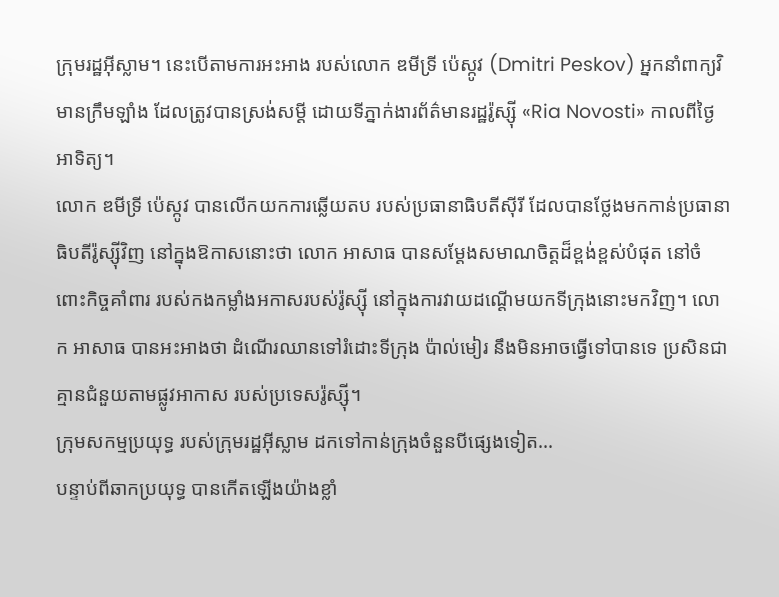ក្រុមរដ្ឋអ៊ីស្លាម។ នេះបើតាមការអះអាង របស់លោក ឌមីទ្រី ប៉េស្កូវ (Dmitri Peskov) អ្នកនាំពាក្យវិមានក្រឹមឡាំង ដែលត្រូវបានស្រង់សម្ដី ដោយទីភ្នាក់ងារព័ត៌មានរដ្ឋរ៉ូស្ស៊ី «Ria Novosti» កាលពីថ្ងៃអាទិត្យ។
លោក ឌមីទ្រី ប៉េស្កូវ បានលើកយកការឆ្លើយតប របស់ប្រធានាធិបតីស៊ីរី ដែលបានថ្លែងមកកាន់ប្រធានាធិបតីរ៉ូស្ស៊ីវិញ នៅក្នុងឱកាសនោះថា លោក អាសាធ បានសម្ដែងសមាណចិត្តដ៏ខ្ពង់ខ្ពស់បំផុត នៅចំពោះកិច្ចគាំពារ របស់កងកម្លាំងអកាសរបស់រ៉ូស្ស៊ី នៅក្នុងការវាយដណ្ដើមយកទីក្រុងនោះមកវិញ។ លោក អាសាធ បានអះអាងថា ដំណើរឈានទៅរំដោះទីក្រុង ប៉ាល់មៀរ នឹងមិនអាចធ្វើទៅបានទេ ប្រសិនជាគ្មានជំនួយតាមផ្លូវអាកាស របស់ប្រទេសរ៉ូស្ស៊ី។
ក្រុមសកម្មប្រយុទ្ធ របស់ក្រុមរដ្ឋអ៊ីស្លាម ដកទៅកាន់ក្រុងចំនួនបីផ្សេងទៀត...
បន្ទាប់ពីឆាកប្រយុទ្ធ បានកើតឡើងយ៉ាងខ្លាំ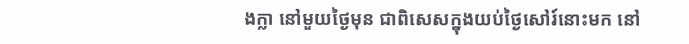ងក្លា នៅមួយថ្ងៃមុន ជាពិសេសក្នុងយប់ថ្ងៃសៅរ៍នោះមក នៅ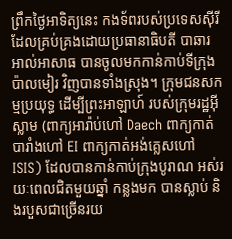ព្រឹកថ្ងៃអាទិត្យនេះ កងទ័ពរបស់ប្រទេសស៊ីរី ដែលគ្រប់គ្រងដោយប្រធានាធិបតី បាឆារ អាល់អាសាធ បានចូលមកកាន់កាប់ទីក្រុង ប៉ាលមៀរ វិញបានទាំងស្រុង។ ក្រុមជនសកម្មប្រយុទ្ធ ដើម្បីព្រះអាឡាហ៍ របស់ក្រុមរដ្ឋអ៊ីស្លាម (ពាក្យអារ៉ាប់ហៅ Daech ពាក្យកាត់បារាំងហៅ EI ពាក្យកាត់អង់គ្លេសហៅ ISIS) ដែលបានកាន់កាប់ក្រុងបូរាណ អស់រយៈពេលជិតមួយឆ្នាំ កន្លងមក បានស្លាប់ និងរបួសជាច្រើនរយ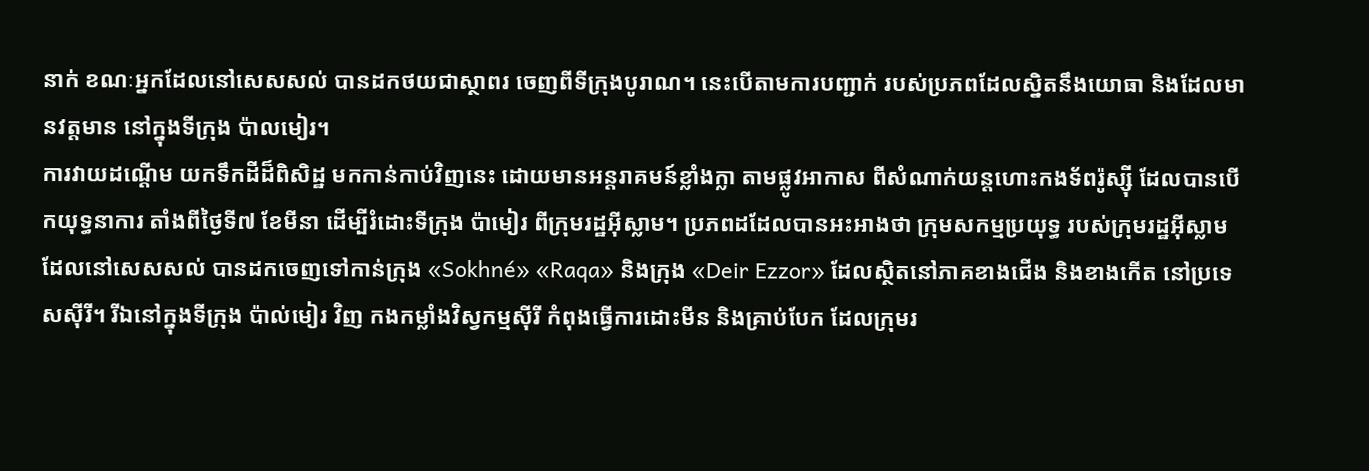នាក់ ខណៈអ្នកដែលនៅសេសសល់ បានដកថយជាស្ថាពរ ចេញពីទីក្រុងបូរាណ។ នេះបើតាមការបញ្ជាក់ របស់ប្រភពដែលស្និតនឹងយោធា និងដែលមានវត្តមាន នៅក្នុងទីក្រុង ប៉ាលមៀរ។
ការវាយដណ្ដើម យកទឹកដីដ៏ពិសិដ្ឋ មកកាន់កាប់វិញនេះ ដោយមានអន្តរាគមន៍ខ្លាំងក្លា តាមផ្លូវអាកាស ពីសំណាក់យន្ដហោះកងទ័ពរ៉ូស្ស៊ី ដែលបានបើកយុទ្ធនាការ តាំងពីថ្ងៃទី៧ ខែមីនា ដើម្បីរំដោះទីក្រុង ប៉ាមៀរ ពីក្រុមរដ្ឋអ៊ីស្លាម។ ប្រភពដដែលបានអះអាងថា ក្រុមសកម្មប្រយុទ្ធ របស់ក្រុមរដ្ឋអ៊ីស្លាម ដែលនៅសេសសល់ បានដកចេញទៅកាន់ក្រុង «Sokhné» «Raqa» និងក្រុង «Deir Ezzor» ដែលស្ថិតនៅភាគខាងជើង និងខាងកើត នៅប្រទេសស៊ីរី។ រីឯនៅក្នុងទីក្រុង ប៉ាល់មៀរ វិញ កងកម្លាំងវិស្វកម្មស៊ីរី កំពុងធ្វើការដោះមីន និងគ្រាប់បែក ដែលក្រុមរ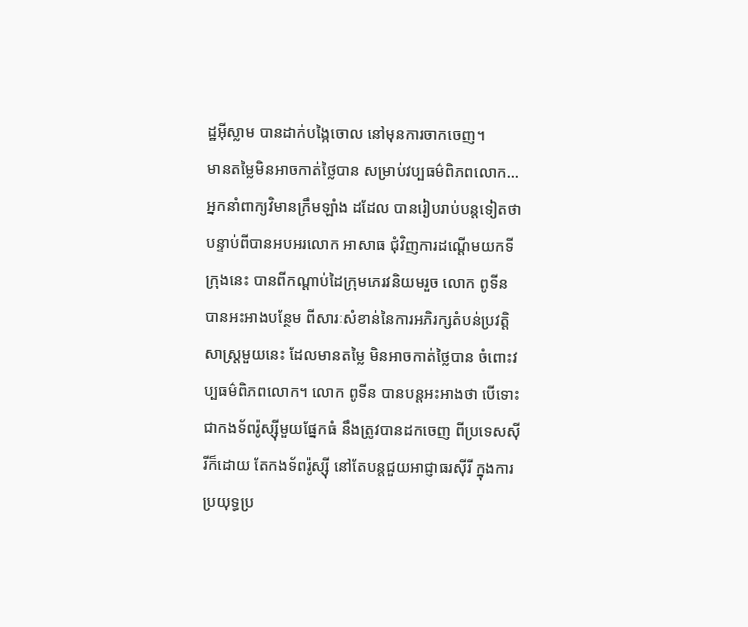ដ្ឋអ៊ីស្លាម បានដាក់បង្កៃចោល នៅមុនការចាកចេញ។
មានតម្លៃមិនអាចកាត់ថ្លៃបាន សម្រាប់វប្បធម៌ពិភពលោក...
អ្នកនាំពាក្យវិមានក្រឹមឡាំង ដដែល បានរៀបរាប់បន្តទៀតថា បន្ទាប់ពីបានអបអរលោក អាសាធ ជុំវិញការដណ្ដើមយកទីក្រុងនេះ បានពីកណ្ដាប់ដៃក្រុមភេរវនិយមរួច លោក ពូទីន បានអះអាងបន្ថែម ពីសារៈសំខាន់នៃការអភិរក្សតំបន់ប្រវត្តិសាស្ត្រមួយនេះ ដែលមានតម្លៃ មិនអាចកាត់ថ្លៃបាន ចំពោះវប្បធម៌ពិភពលោក។ លោក ពូទីន បានបន្តអះអាងថា បើទោះជាកងទ័ពរ៉ូស្ស៊ីមួយផ្នែកធំ នឹងត្រូវបានដកចេញ ពីប្រទេសស៊ីរីក៏ដោយ តែកងទ័ពរ៉ូស្ស៊ី នៅតែបន្តជួយអាជ្ញាធរស៊ីរី ក្នុងការប្រយុទ្ធប្រ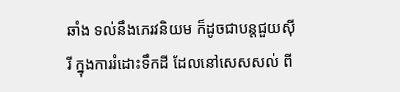ឆាំង ទល់នឹងភេរវនិយម ក៏ដូចជាបន្តជួយស៊ីរី ក្នុងការរំដោះទឹកដី ដែលនៅសេសសល់ ពី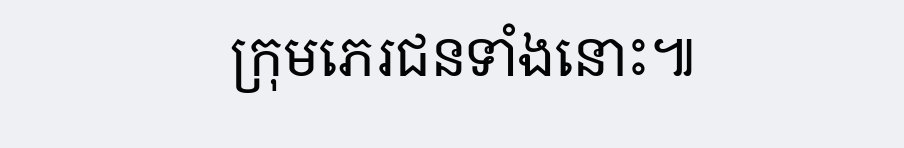ក្រុមភេរជនទាំងនោះ៕